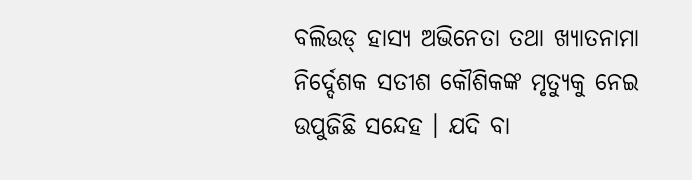ବଲିଉଡ୍ ହାସ୍ୟ ଅଭିନେତା ତଥା ଖ୍ୟାତନାମା ନିର୍ଦ୍ଦେଶକ ସତୀଶ କୌଶିକଙ୍କ ମୃତ୍ୟୁକୁ ନେଇ ଉପୁଜିଛି ସନ୍ଦେହ । ଯଦି ବା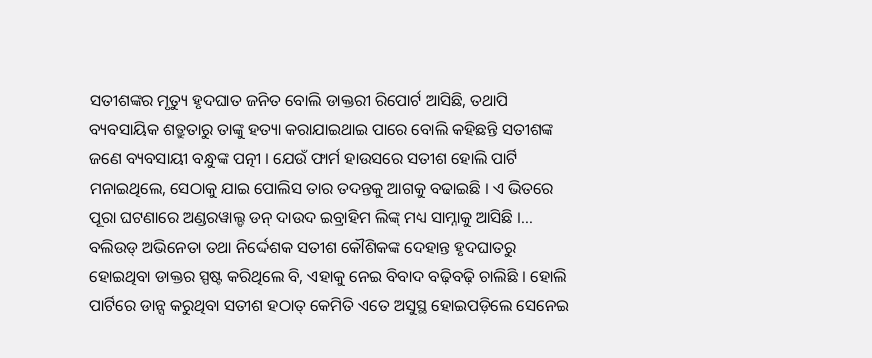ସତୀଶଙ୍କର ମୃତ୍ୟୁ ହୃଦଘାତ ଜନିତ ବୋଲି ଡାକ୍ତରୀ ରିପୋର୍ଟ ଆସିଛି, ତଥାପି ବ୍ୟବସାୟିକ ଶତ୍ରୁତାରୁ ତାଙ୍କୁ ହତ୍ୟା କରାଯାଇଥାଇ ପାରେ ବୋଲି କହିଛନ୍ତି ସତୀଶଙ୍କ ଜଣେ ବ୍ୟବସାୟୀ ବନ୍ଧୁଙ୍କ ପତ୍ନୀ । ଯେଉଁ ଫାର୍ମ ହାଉସରେ ସତୀଶ ହୋଲି ପାର୍ଟି ମନାଇଥିଲେ, ସେଠାକୁ ଯାଇ ପୋଲିସ ତାର ତଦନ୍ତକୁ ଆଗକୁ ବଢାଇଛି । ଏ ଭିତରେ ପୂରା ଘଟଣାରେ ଅଣ୍ଡରୱାଲ୍ଡ ଡନ୍ ଦାଉଦ ଇବ୍ରାହିମ ଲିଙ୍କ୍ ମଧ୍ୟ ସାମ୍ନାକୁ ଆସିଛି ।...
ବଲିଉଡ୍ ଅଭିନେତା ତଥା ନିର୍ଦ୍ଦେଶକ ସତୀଶ କୌଶିକଙ୍କ ଦେହାନ୍ତ ହୃଦଘାତରୁ ହୋଇଥିବା ଡାକ୍ତର ସ୍ପଷ୍ଟ କରିଥିଲେ ବି, ଏହାକୁ ନେଇ ବିବାଦ ବଢ଼ିବଢ଼ି ଚାଲିଛି । ହୋଲି ପାର୍ଟିରେ ଡାନ୍ସ କରୁଥିବା ସତୀଶ ହଠାତ୍ କେମିତି ଏତେ ଅସୁସ୍ଥ ହୋଇପଡ଼ିଲେ ସେନେଇ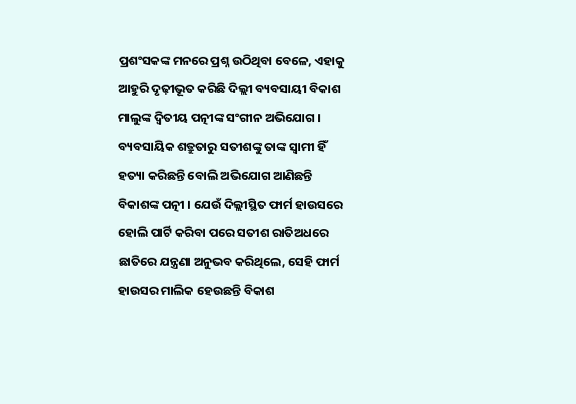ପ୍ରଶଂସକଙ୍କ ମନରେ ପ୍ରଶ୍ନ ଉଠିଥିବା ବେଳେ, ଏହାକୁ ଆହୁରି ଦୃଢ଼ୀଭୂତ କରିଛି ଦିଲ୍ଲୀ ବ୍ୟବସାୟୀ ବିକାଶ ମାଲୁଙ୍କ ଦ୍ୱିତୀୟ ପତ୍ନୀଙ୍କ ସଂଗୀନ ଅଭିଯୋଗ । ବ୍ୟବସାୟିକ ଶତ୍ରୁତାରୁ ସତୀଶଙ୍କୁ ତାଙ୍କ ସ୍ବାମୀ ହିଁ ହତ୍ୟା କରିଛନ୍ତି ବୋଲି ଅଭିଯୋଗ ଆଣିଛନ୍ତି ବିକାଶଙ୍କ ପତ୍ନୀ । ଯେଉଁ ଦିଲ୍ଲୀସ୍ଥିତ ଫାର୍ମ ହାଉସରେ ହୋଲି ପାର୍ଟି କରିବା ପରେ ସତୀଶ ରାତିଅଧରେ ଛାତିରେ ଯନ୍ତ୍ରଣା ଅନୁଭବ କରିଥିଲେ, ସେହି ଫାର୍ମ ହାଉସର ମାଲିକ ହେଉଛନ୍ତି ବିକାଶ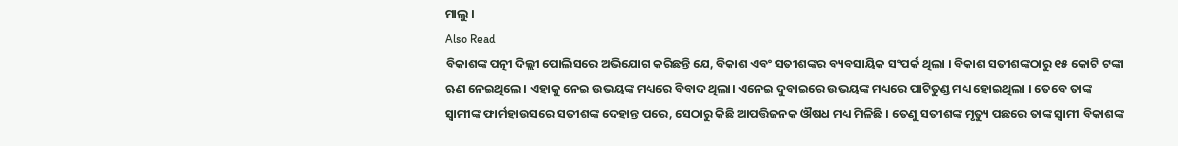ମାଲୁ ।
Also Read
ବିକାଶଙ୍କ ପତ୍ନୀ ଦିଲ୍ଲୀ ପୋଲିସରେ ଅଭିଯୋଗ କରିଛନ୍ତି ଯେ, ବିକାଶ ଏବଂ ସତୀଶଙ୍କର ବ୍ୟବସାୟିକ ସଂପର୍କ ଥିଲା । ବିକାଶ ସତୀଶଙ୍କଠାରୁ ୧୫ କୋଟି ଟଙ୍କା ଋଣ ନେଇଥିଲେ। ଏହାକୁ ନେଇ ଉଭୟଙ୍କ ମଧ୍ୟରେ ବିବାଦ ଥିଲା। ଏନେଇ ଦୁବାଇରେ ଉଭୟଙ୍କ ମଧ୍ୟରେ ପାଟିତୁଣ୍ଡ ମଧ୍ୟ ହୋଇଥିଲା । ତେବେ ତାଙ୍କ ସ୍ୱାମୀଙ୍କ ଫାର୍ମହାଉସରେ ସତୀଶଙ୍କ ଦେହାନ୍ତ ପରେ, ସେଠାରୁ କିଛି ଆପତ୍ତିଜନକ ଔଷଧ ମଧ୍ୟ ମିଳିଛି । ତେଣୁ ସତୀଶଙ୍କ ମୃତ୍ୟୁ ପଛରେ ତାଙ୍କ ସ୍ୱାମୀ ବିକାଶଙ୍କ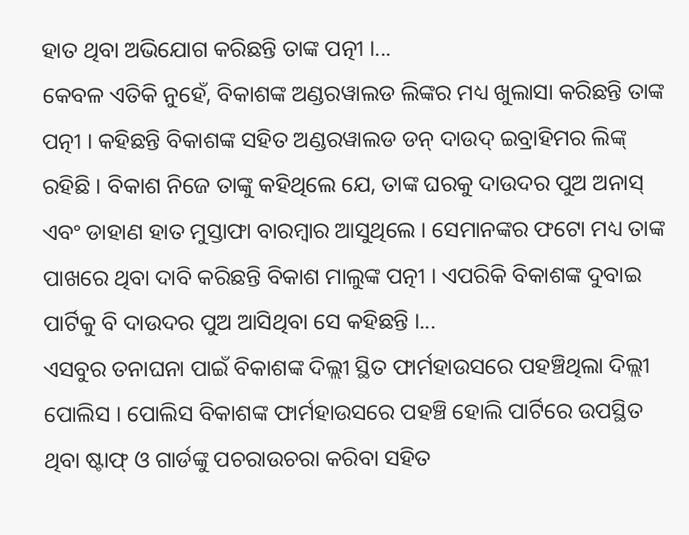ହାତ ଥିବା ଅଭିଯୋଗ କରିଛନ୍ତି ତାଙ୍କ ପତ୍ନୀ ।...
କେବଳ ଏତିକି ନୁହେଁ, ବିକାଶଙ୍କ ଅଣ୍ଡରୱାଲଡ ଲିଙ୍କର ମଧ୍ୟ ଖୁଲାସା କରିଛନ୍ତି ତାଙ୍କ ପତ୍ନୀ । କହିଛନ୍ତି ବିକାଶଙ୍କ ସହିତ ଅଣ୍ଡରୱାଲଡ ଡନ୍ ଦାଉଦ୍ ଇବ୍ରାହିମର ଲିଙ୍କ୍ ରହିଛି । ବିକାଶ ନିଜେ ତାଙ୍କୁ କହିଥିଲେ ଯେ, ତାଙ୍କ ଘରକୁ ଦାଉଦର ପୁଅ ଅନାସ୍ ଏବଂ ଡାହାଣ ହାତ ମୁସ୍ତାଫା ବାରମ୍ବାର ଆସୁଥିଲେ । ସେମାନଙ୍କର ଫଟୋ ମଧ୍ୟ ତାଙ୍କ ପାଖରେ ଥିବା ଦାବି କରିଛନ୍ତି ବିକାଶ ମାଲୁଙ୍କ ପତ୍ନୀ । ଏପରିକି ବିକାଶଙ୍କ ଦୁବାଇ ପାର୍ଟିକୁ ବି ଦାଉଦର ପୁଅ ଆସିଥିବା ସେ କହିଛନ୍ତି ।...
ଏସବୁର ତନାଘନା ପାଇଁ ବିକାଶଙ୍କ ଦିଲ୍ଲୀ ସ୍ଥିତ ଫାର୍ମହାଉସରେ ପହଞ୍ଚିଥିଲା ଦିଲ୍ଲୀ ପୋଲିସ । ପୋଲିସ ବିକାଶଙ୍କ ଫାର୍ମହାଉସରେ ପହଞ୍ଚି ହୋଲି ପାର୍ଟିରେ ଉପସ୍ଥିତ ଥିବା ଷ୍ଟାଫ୍ ଓ ଗାର୍ଡଙ୍କୁ ପଚରାଉଚରା କରିବା ସହିତ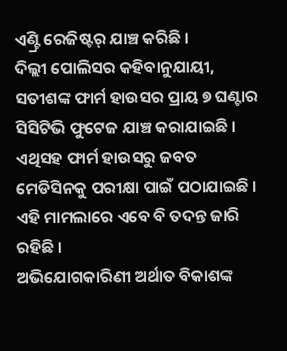ଏଣ୍ଟ୍ରି ରେଜିଷ୍ଟର୍ ଯାଞ୍ଚ କରିଛି ।
ଦିଲ୍ଲୀ ପୋଲିସର କହିବାନୁଯାୟୀ, ସତୀଶଙ୍କ ଫାର୍ମ ହାଉସର ପ୍ରାୟ ୭ ଘଣ୍ଟାର ସିସିଟିଭି ଫୁଟେଜ ଯାଞ୍ଚ କରାଯାଇଛି । ଏଥିସହ ଫାର୍ମ ହାଉସରୁ ଜବତ ମେଡିସିନକୁ ପରୀକ୍ଷା ପାଇଁ ପଠାଯାଇଛି । ଏହି ମାମଲାରେ ଏବେ ବି ତଦନ୍ତ ଜାରି ରହିଛି ।
ଅଭିଯୋଗକାରିଣୀ ଅର୍ଥାତ ବିକାଶଙ୍କ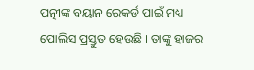ପତ୍ନୀଙ୍କ ବୟାନ ରେକର୍ଡ ପାଇଁ ମଧ୍ୟ ପୋଲିସ ପ୍ରସ୍ତୁତ ହେଉଛି । ତାଙ୍କୁ ହାଜର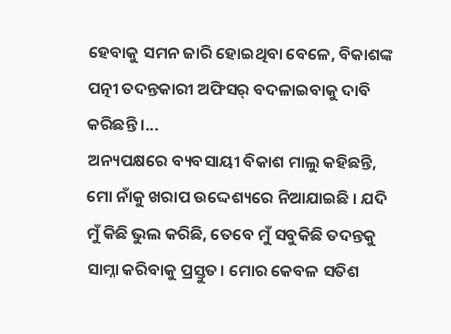ହେବାକୁ ସମନ ଜାରି ହୋଇଥିବା ବେଳେ, ବିକାଶଙ୍କ ପତ୍ନୀ ତଦନ୍ତକାରୀ ଅଫିସର୍ ବଦଳାଇବାକୁ ଦାବି କରିଛନ୍ତି ।...
ଅନ୍ୟପକ୍ଷରେ ବ୍ୟବସାୟୀ ବିକାଶ ମାଲୁ କହିଛନ୍ତି, ମୋ ନାଁକୁ ଖରାପ ଉଦ୍ଦେଶ୍ୟରେ ନିଆଯାଇଛି । ଯଦି ମୁଁ କିଛି ଭୁଲ କରିଛି, ତେବେ ମୁଁ ସବୁକିଛି ତଦନ୍ତକୁ ସାମ୍ନା କରିବାକୁ ପ୍ରସ୍ତୁତ। ମୋର କେବଳ ସତିଶ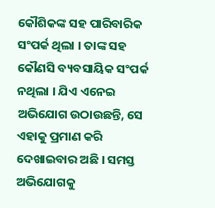କୌଶିକଙ୍କ ସହ ପାରିବାରିକ ସଂପର୍କ ଥିଲା । ତାଙ୍କ ସହ କୌଣସି ବ୍ୟବସାୟିକ ସଂପର୍କ ନଥିଲା । ଯିଏ ଏନେଇ ଅଭିଯୋଗ ଉଠାଉଛନ୍ତି, ସେ ଏହାକୁ ପ୍ରମାଣ କରି ଦେଖାଇବାର ଅଛି । ସମସ୍ତ ଅଭିଯୋଗକୁ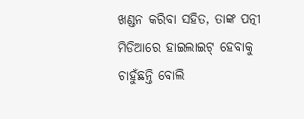ଖଣ୍ଡନ କରିବା ସହିତ, ତାଙ୍କ ପତ୍ନୀ ମିଡିଆରେ ହାଇଲାଇଟ୍ ହେବାକୁ ଚାହୁଁଛନ୍ତି ବୋଲି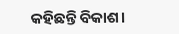କହିଛନ୍ତି ବିକାଶ।